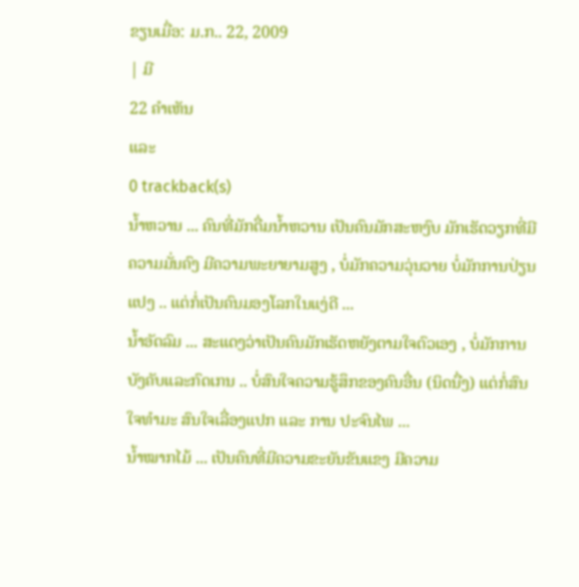ຂຽນເມື່ອ: ມ.ກ.. 22, 2009
| ມີ
22 ຄຳເຫັນ
ແລະ
0 trackback(s)
ນ້ຳຫວານ ... ຄົນທີ່ມັກດື່ມນ້ຳຫວານ ເປັນຄົນມັກສະຫງົບ ມັກເຮັດວຽກທີ່ມີຄວາມມັ່ນຄົງ ມີຄວາມພະຍາຍາມສູງ , ບໍ່ມັກຄວາມວຸ່ນວາຍ ບໍ່ມັກການປ່ຽນແປງ .. ແຕ່ກໍ່ເປັນຄົນມອງໂລກໃນແງ່ດີ ...
ນ້ຳອັດລົມ ... ສະແດງວ່າເປັນຄົນມັກເຮັດຫຍັງຕາມໃຈຕົວເອງ , ບໍ່ມັກການບັງຄັບແລະກົດເກນ .. ບໍ່ສົນໃຈຄວາມຮູ້ສຶກຂອງຄົນອື່ນ (ນິດນື່ງ) ແຕ່ກໍ່ສົນໃຈທຳມະ ສົນໃຈເລື່ອງແປກ ແລະ ການ ປະຈົນໄພ ...
ນ້ຳໝາກໄມ້ ... ເປັນຄົນທີ່ມີຄວາມຂະຍັນຂັນແຂງ ມີຄວາມ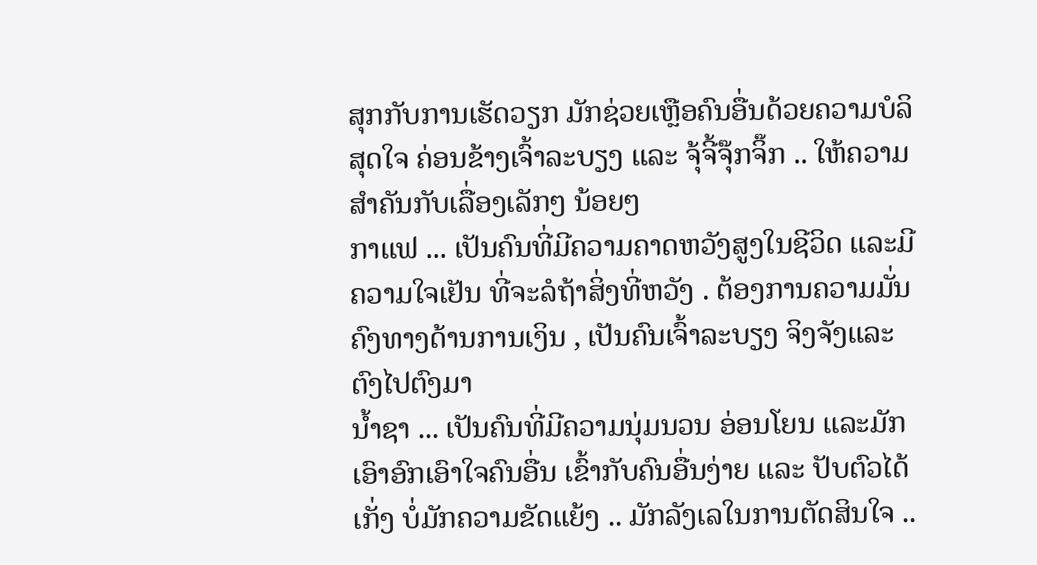ສຸກກັບການເຮັດວຽກ ມັກຊ່ວຍເຫຼືອຄົນອື່ນດ້ວຍຄວາມບໍລິສຸດໃຈ ຄ່ອນຂ້າງເຈົ້າລະບຽງ ແລະ ຈຸ້ຈີ້ຈຸ໊ກຈິ໊ກ .. ໃຫ້ຄວາມສຳຄັນກັບເລື່ອງເລັກໆ ນ້ອຍໆ
ກາແຟ ... ເປັນຄົນທີ່ມີຄວາມຄາດຫວັງສູງໃນຊີວິດ ແລະມີຄວາມໃຈເຢັນ ທີ່ຈະລໍຖ້າສິ່ງທີ່ຫວັງ . ຕ້ອງການຄວາມມັ່ນຄົງທາງດ້ານການເງິນ , ເປັນຄົນເຈົ້າລະບຽງ ຈິງຈັງແລະຕົງໄປຕົງມາ
ນ້ຳຊາ ... ເປັນຄົນທີ່ມີຄວາມນຸ່ມນວນ ອ່ອນໂຍນ ແລະມັກເອົາອົກເອົາໃຈຄົນອື່ນ ເຂົ້າກັບຄົນອື່ນງ່າຍ ແລະ ປັບຕົວໄດ້ເກັ່ງ ບໍ່ມັກຄວາມຂັດແຍ້ງ .. ມັກລັງເລໃນການຕັດສິນໃຈ ..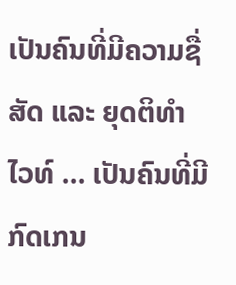ເປັນຄົນທີ່ມີຄວາມຊື່ສັດ ແລະ ຍຸດຕິທຳ
ໄວທ໌ ... ເປັນຄົນທີ່ມີກົດເກນ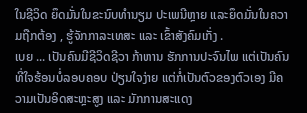ໃນຊີວິດ ຍຶດມັ່ນໃນຂະນົບທຳນຽມ ປະເພນີຫຼາຍ ແລະຍຶດມັ່ນໃນຄວາມຖືກຕ້ອງ , ຮູ້ຈັກກາລະເທສະ ແລະ ເຂົ້າສັງຄົມເກັ່ງ .
ເບຍ ... ເປັນຄົນມີຊີວິດຊີວາ ກ້າຫານ ຮັກການປະຈົນໄພ ແຕ່ເປັນຄົນທີ່ໃຈຮ້ອນບໍ່ລອບຄອບ ປ່ຽນໃຈງ່າຍ ແຕ່ກໍ່ເປັນຕົວຂອງຕົວເອງ ມີຄວາມເປັນອິດສະຫຼະສູງ ແລະ ມັກການສະແດງ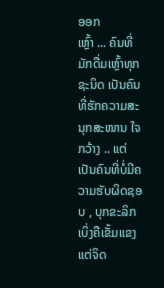ອອກ
ເຫຼົ້າ ... ຄົນທີ່ມັກດື່ມເຫຼົ້າທຸກຊະນິດ ເປັນຄົນທີ່ຮັກຄວາມສະນຸກສະໜານ ໃຈກວ້າງ .. ແຕ່ເປັນຄົນທີ່ບໍ່ມີຄວາມຮັບຜິດຊອບ , ບຸກຂະລິກເບິ່ງຄືເຂັ້ມແຂງ ແຕ່ຈິດ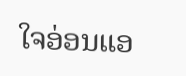ໃຈອ່ອນແອ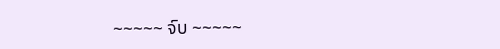~~~~~ ຈົບ ~~~~~